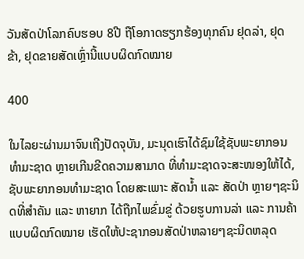ວັນສັດປ່າໂລກຄົບຮອບ 8ປີ ຖືໂອກາດຮຽກຮ້ອງທຸກຄົນ ຢຸດລ່າ, ຢຸດຂ້າ, ຢຸດຂາຍສັດເຫຼົ່ານີ້ແບບຜິດກົດໝາຍ

400

ໃນໄລຍະຜ່ານມາຈົນເຖີງປັດຈຸບັນ, ມະນຸດເຮົາໄດ້ຊົມໃຊ້ຊັບພະຍາກອນທໍາມະຊາດ ຫຼາຍເກີນຂີດຄວາມສາມາດ ທີ່ທໍາມະຊາດຈະສະໜອງໃຫ້ໄດ້, ຊັບພະຍາກອນທໍາມະຊາດ ໂດຍສະເພາະ ສັດນໍ້າ ແລະ ສັດປ່າ ຫຼາຍໆຊະນິດທີ່ສຳຄັນ ແລະ ຫາຍາກ ໄດ້ຖືກໄພຂົ່ມຂູ່ ດ້ວຍຮູບການລ່າ ແລະ ການຄ້າແບບຜິດກົດໝາຍ ເຮັດໃຫ້ປະຊາກອນສັດປ່າຫລາຍໆຊະນິດຫລຸດ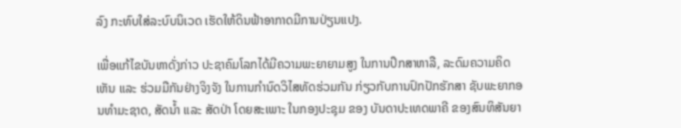ລົງ ກະທົບໃສ່ລະບົບນິເວດ ເຮັດໃຫ້ດິນຟ້າອາກາດມີການປ່ຽນແປງ.

ເພື່ອແກ້ໄຂບັນຫາດັ່ງກ່າວ ປະຊາຄົມໂລກໄດ້ມີຄວາມພະຍາຍາມສູງ ໃນການປຶກສາຫາລື, ລະດົມຄວາມຄິດເຫັນ ແລະ ຮ່ວມມືກັນຢ່າງຈິງຈັງ ໃນການກຳນົດວິໄສທັດຮ່ວມກັນ ກ່ຽວກັບການປົກປັກຮັກສາ ຊັບພະຍາກອນທຳມະຊາດ, ສັດນໍ້າ ແລະ ສັດປ່າ ໂດຍສະເພາະ ໃນກອງປະຊຸມ ຂອງ ບັນດາປະເທດພາຄີ ຂອງສົນທິສັນຍາ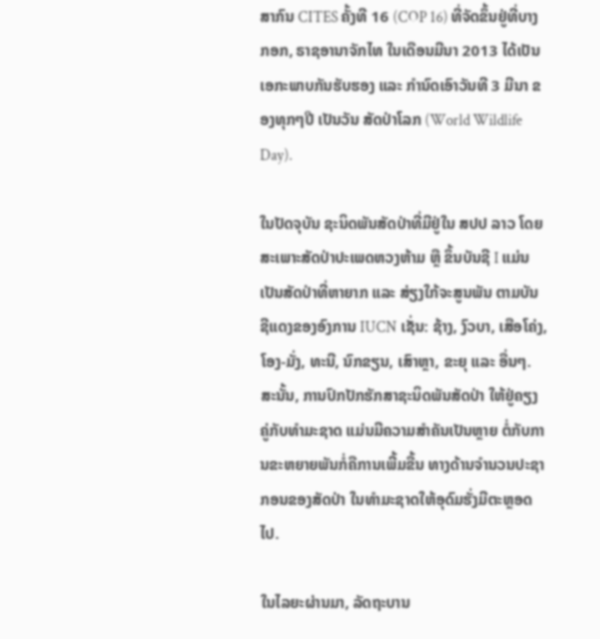ສາກົນ CITES ຄັ້ງທີ 16 (COP 16) ທີ່ຈັດຂຶ້ນຢູ່ທີ່ບາງກອກ, ຣາຊອານາຈັກໄທ ໃນເດືອນມີນາ 2013 ໄດ້ເປັນເອກະພາບກັນຮັບຮອງ ແລະ ກຳນົດເອົາວັນທີ 3 ມີນາ ຂອງທຸກໆປີ ເປັນວັນ ສັດປ່າໂລກ (World Wildlife Day).

ໃນປັດຈຸບັນ ຊະນິດພັນສັດປ່າທີ່ມີຢູ່ໃນ ສປປ ລາວ ໂດຍສະເພາະສັດປ່າປະເພດຫວງຫ້າມ ຫຼື ຂຶ້ນບັນຊີ I ແມ່ນເປັນສັດປ່າທີ່ຫາຍາກ ແລະ ສ່ຽງໃກ້ຈະສູນພັນ ຕາມບັນຊີແດງຂອງອົງການ IUCN ເຊັ່ນ: ຊ້າງ, ງົວບາ, ເສືອໂຄ່ງ, ໂອງ-ມັ່ງ, ທະນີ, ນົກຂຽນ, ເສົາຫຼາ, ຂະຍຸ ແລະ ອື່ນໆ. ສະນັ້ນ, ການປົກປັກຮັກສາຊະນິດພັນສັດປ່າ ໃຫ້ຢູ່ຄຽງຄູ່ກັບທຳມະຊາດ ແມ່ນມີຄວາມສຳຄັນເປັນຫຼາຍ ຕໍ່ກັບການຂະຫຍາຍພັນກໍ່ຄືການເພີ້ມຂື້ນ ທາງດ້ານຈຳນວນປະຊາກອນຂອງສັດປ່າ ໃນທຳມະຊາດໃຫ້ອຸດົມຮັ່ງມີຕະຫຼອດໄປ.

ໃນໄລຍະຜ່ານມາ, ລັດຖະບານ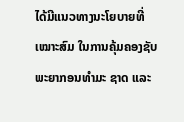ໄດ້ມີແນວທາງນະໂຍບາຍທີ່ເໝາະສົມ ໃນການຄຸ້ມຄອງຊັບພະຍາກອນທຳມະ ຊາດ ແລະ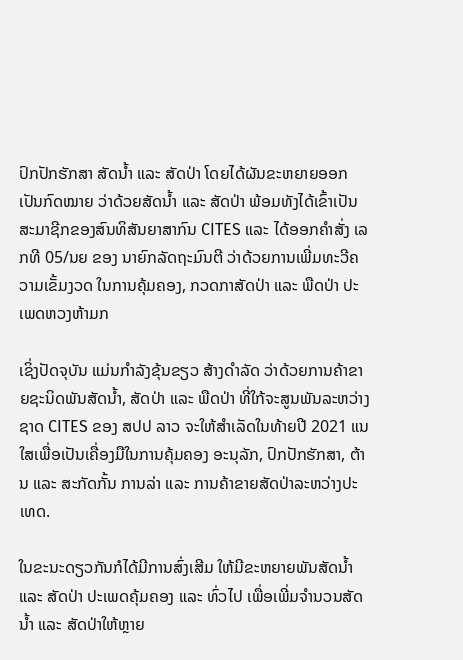ປົກປັກຮັກສາ ສັດນໍ້າ ແລະ ສັດປ່າ ໂດຍໄດ້ຜັນຂະຫຍາຍອອກເປັນກົດໝາຍ ວ່າດ້ວຍສັດນໍ້າ ແລະ ສັດປ່າ ພ້ອມທັງໄດ້ເຂົ້າເປັນສະມາຊີກຂອງສົນທິສັນຍາສາກົນ CITES ແລະ ໄດ້ອອກຄຳສັ່ງ ເລກທີ 05/ນຍ ຂອງ ນາຍົກລັດຖະມົນຕີ ວ່າດ້ວຍການເພີ່ມທະວີຄວາມເຂັ້ມງວດ ໃນການຄຸ້ມຄອງ, ກວດກາສັດປ່າ ແລະ ພືດປ່າ ປະເພດຫວງຫ້າມກ

ເຊິ່ງປັດຈຸບັນ ແມ່ນກໍາລັງຂຸ້ນຂຽວ ສ້າງດຳລັດ ວ່າດ້ວຍການຄ້າຂາຍຊະນິດພັນສັດນໍ້າ, ສັດປ່າ ແລະ ພືດປ່າ ທີ່ໃກ້ຈະສູນພັນລະຫວ່າງຊາດ CITES ຂອງ ສປປ ລາວ ຈະໃຫ້ສຳເລັດໃນທ້າຍປີ 2021 ແນໃສເພື່ອເປັນເຄື່ອງມືໃນການຄຸ້ມຄອງ ອະນຸລັກ, ປົກປັກຮັກສາ, ຕ້ານ ແລະ ສະກັດກັ້ນ ການລ່າ ແລະ ການຄ້າຂາຍສັດປ່າລະຫວ່າງປະເທດ.

ໃນຂະນະດຽວກັນກໍໄດ້ມີການສົ່ງເສີມ ໃຫ້ມີຂະຫຍາຍພັນສັດນໍ້າ ແລະ ສັດປ່າ ປະເພດຄຸ້ມຄອງ ແລະ ທົ່ວໄປ ເພື່ອເພີ່ມຈຳນວນສັດນ້ຳ ແລະ ສັດປ່າໃຫ້ຫຼາຍ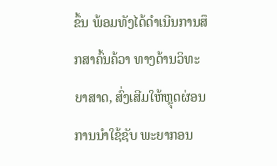ຂຶ້ນ ພ້ອມທັງໄດ້ດຳເນີນການສຶກສາຄົ້ນຄ້ວາ ທາງດ້ານວິທະຍາສາດ, ສົ່ງເສີມໃຫ້ຫຼຸດຜ່ອນການນໍາໃຊ້ຊັບ ພະຍາກອນ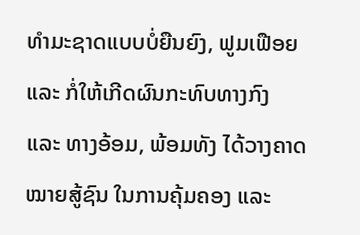ທໍາມະຊາດແບບບໍ່ຍືນຍົງ, ຟູມເຟືອຍ ແລະ ກໍ່ໃຫ້ເກີດຜົນກະທົບທາງກົງ ແລະ ທາງອ້ອມ, ພ້ອມທັງ ໄດ້ວາງຄາດໝາຍສູ້ຊົນ ໃນການຄຸ້ມຄອງ ແລະ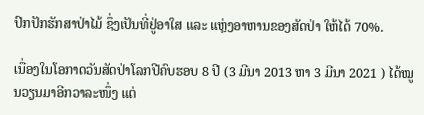ປົກປັກຮັກສາປ່າໄມ້ ຊຶ່ງເປັນທີ່ຢູ່ອາໃສ ແລະ ແຫຼ່ງອາຫານຂອງສັດປ່າ ໃຫ້ໄດ້ 70%.

ເນື່ອງໃນໂອກາດວັນສັດປ່າໂລກປີຄົບຮອບ 8 ປີ (3 ມີນາ 2013 ຫາ 3 ມີນາ 2021 ) ໄດ້ໝູນວຽນມາອີກວາລະໜຶ່ງ ແຕ່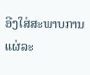ອີງໃສ່ສະພາບການແຜ່ລະ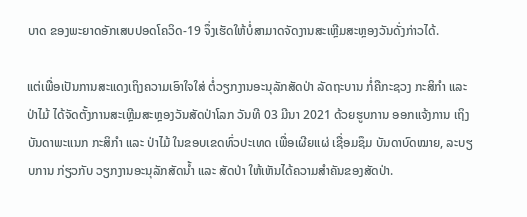ບາດ ຂອງພະຍາດອັກເສບປອດໂຄວິດ-19 ຈຶ່ງເຮັດໃຫ້ບໍ່ສາມາດຈັດງານສະເຫຼີມສະຫຼອງວັນດັ່ງກ່າວໄດ້.

ແຕ່ເພື່ອເປັນການສະແດງເຖິງຄວາມເອົາໃຈໃສ່ ຕໍ່ວຽກງານອະນຸລັກສັດປ່າ ລັດຖະບານ ກໍ່ຄືກະຊວງ ກະສິກໍາ ແລະ ປ່າໄມ້ ໄດ້ຈັດຕັ້ງການສະເຫຼີມສະຫຼອງວັນສັດປ່າໂລກ ວັນທີ 03 ມີນາ 2021 ດ້ວຍຮູບການ ອອກແຈ້ງການ ເຖິງບັນດາພະແນກ ກະສິກຳ ແລະ ປ່າໄມ້ ໃນຂອບເຂດທົ່ວປະເທດ ເພື່ອເຜີຍແຜ່ ເຊື່ອມຊຶມ ບັນດາບົດໝາຍ, ລະບຽບການ ກ່ຽວກັບ ວຽກງານອະນຸລັກສັດນ້ຳ ແລະ ສັດປ່າ ໃຫ້ເຫັນໄດ້ຄວາມສຳຄັນຂອງສັດປ່າ.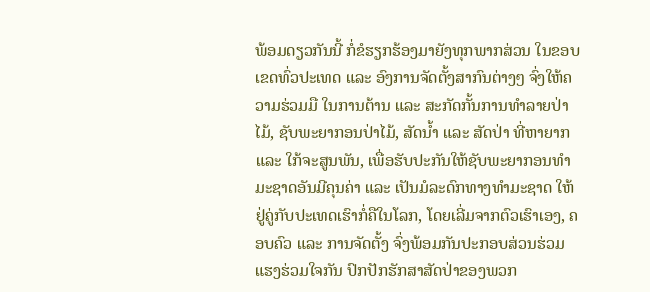ພ້ອມດຽວກັນນີ້ ກໍ່ຂໍຮຽກຮ້ອງມາຍັງທຸກພາກສ່ວນ ໃນຂອບເຂດທົ່ວປະເທດ ແລະ ອົງການຈັດຕັ້ງສາກົນຕ່າງໆ ຈົ່ງໃຫ້ຄວາມຮ່ວມມື ໃນການຕ້ານ ແລະ ສະກັດກັ້ນການທຳລາຍປ່າໄມ້, ຊັບພະຍາກອນປ່າໄມ້, ສັດນ້ຳ ແລະ ສັດປ່າ ທີ່ຫາຍາກ ແລະ ໃກ້ຈະສູນພັນ, ເພື່ອຮັບປະກັນໃຫ້ຊັບພະຍາກອນທຳມະຊາດອັນມີຄຸນຄ່າ ແລະ ເປັນມໍລະດົກທາງທໍາມະຊາດ ໃຫ້ຢູ່ຄູ່ກັບປະເທດເຮົາກໍ່ຄືໃນໂລກ, ໂດຍເລີ່ມຈາກຕົວເຮົາເອງ, ຄອບຄົວ ແລະ ການຈັດຕັ້ງ ຈົ່ງພ້ອມກັນປະກອບສ່ວນຮ່ວມແຮງຮ່ວມໃຈກັນ ປົກປັກຮັກສາສັດປ່າຂອງພວກ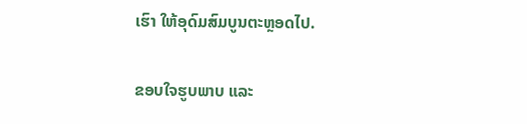ເຮົາ ໃຫ້ອຸດົມສົມບູນຕະຫຼອດໄປ.

ຂອບໃຈຮູບພາບ ແລະ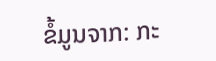ຂໍ້ມູນຈາກ: ກະ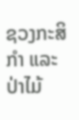ຊວງກະສິກໍາ ແລະ ປ່າໄມ້